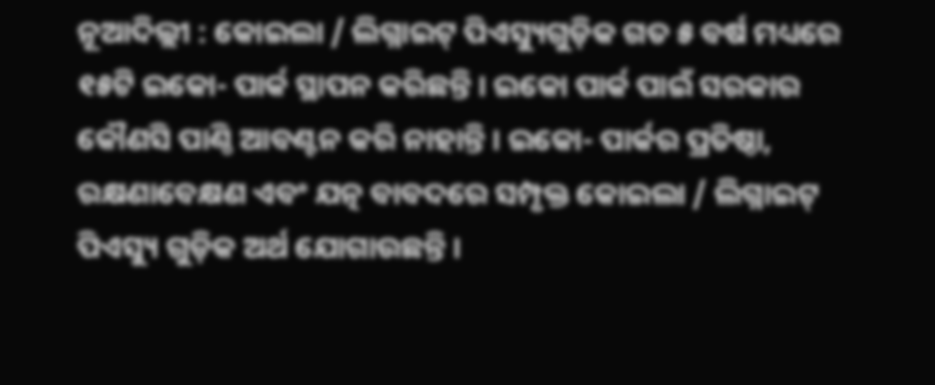ନୂଆଦିଲ୍ଲୀ : କୋଇଲା / ଲିଗ୍ନାଇଟ୍ ପିଏସ୍ୟୁଗୁଡ଼ିକ ଗତ ୫ ବର୍ଷ ମଧ୍ୟରେ ୧୫ଟି ଇକୋ- ପାର୍କ ସ୍ଥାପନ କରିଛନ୍ତି । ଇକୋ ପାର୍କ ପାଇଁ ସରକାର କୌଣସି ପାଣ୍ଠି ଆବଣ୍ଟନ କରି ନାହାନ୍ତି । ଇକୋ- ପାର୍କର ପ୍ରତିଷ୍ଠା, ରକ୍ଷଣାବେକ୍ଷଣ ଏବଂ ଯତ୍ନ ବାବଦରେ ସମ୍ପୃକ୍ତ କୋଇଲା / ଲିଗ୍ନାଇଟ୍ ପିଏସ୍ୟୁ ଗୁଡ଼ିକ ଅର୍ଥ ଯୋଗାଉଛନ୍ତି ।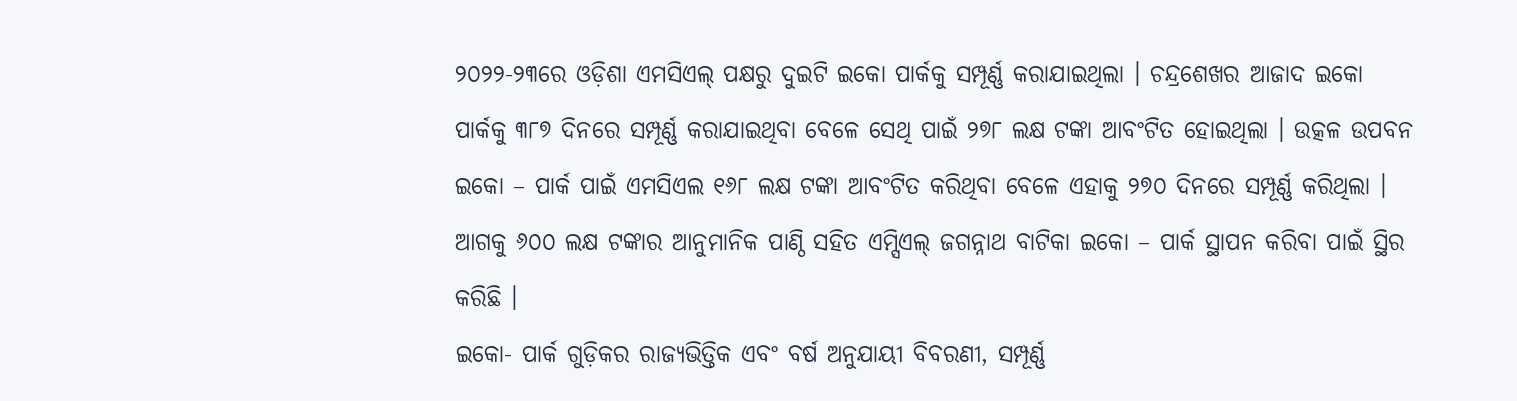୨୦୨୨-୨୩ରେ ଓଡ଼ିଶା ଏମସିଏଲ୍ ପକ୍ଷରୁ ଦୁଇଟି ଇକୋ ପାର୍କକୁ ସମ୍ପୂର୍ଣ୍ଣ କରାଯାଇଥିଲା । ଚନ୍ଦ୍ରଶେଖର ଆଜାଦ ଇକୋ ପାର୍କକୁ ୩୮୭ ଦିନରେ ସମ୍ପୂର୍ଣ୍ଣ କରାଯାଇଥିବା ବେଳେ ସେଥି ପାଇଁ ୨୭୮ ଲକ୍ଷ ଟଙ୍କା ଆବଂଟିତ ହୋଇଥିଲା । ଉତ୍କଳ ଉପବନ ଇକୋ – ପାର୍କ ପାଇଁ ଏମସିଏଲ ୧୬୮ ଲକ୍ଷ ଟଙ୍କା ଆବଂଟିତ କରିଥିବା ବେଳେ ଏହାକୁ ୨୭୦ ଦିନରେ ସମ୍ପୂର୍ଣ୍ଣ କରିଥିଲା । ଆଗକୁ ୬୦୦ ଲକ୍ଷ ଟଙ୍କାର ଆନୁମାନିକ ପାଣ୍ଠି ସହିତ ଏମ୍ସିଏଲ୍ ଜଗନ୍ନାଥ ବାଟିକା ଇକୋ – ପାର୍କ ସ୍ଥାପନ କରିବା ପାଇଁ ସ୍ଥିର କରିଛି ।
ଇକୋ- ପାର୍କ ଗୁଡ଼ିକର ରାଜ୍ୟଭିତ୍ତିକ ଏବଂ ବର୍ଷ ଅନୁଯାୟୀ ବିବରଣୀ, ସମ୍ପୂର୍ଣ୍ଣ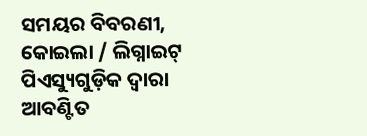ସମୟର ବିବରଣୀ, କୋଇଲା / ଲିଗ୍ନାଇଟ୍ ପିଏସ୍ୟୁଗୁଡ଼ିକ ଦ୍ୱାରା ଆବଣ୍ଟିତ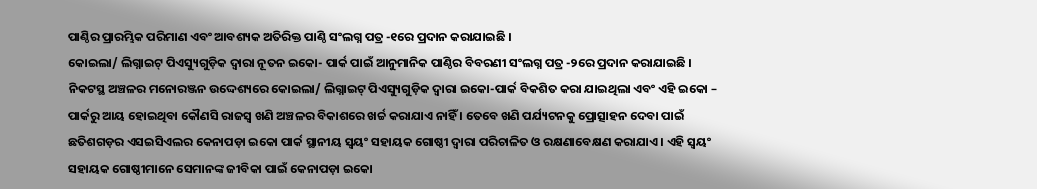ପାଣ୍ଠିର ପ୍ରାରମ୍ଭିକ ପରିମାଣ ଏବଂ ଆବଶ୍ୟକ ଅତିରିକ୍ତ ପାଣ୍ଠି ସଂଲଗ୍ନ ପତ୍ର -୧ରେ ପ୍ରଦାନ କରାଯାଇଛି ।
କୋଇଲା/ ଲିଗ୍ନାଇଟ୍ ପିଏସ୍ୟୁଗୁଡ଼ିକ ଦ୍ୱାରା ନୂତନ ଇକୋ- ପାର୍କ ପାଇଁ ଆନୁମାନିକ ପାଣ୍ଠିର ବିବରଣୀ ସଂଲଗ୍ନ ପତ୍ର -୨ରେ ପ୍ରଦାନ କରାଯାଇଛି ।
ନିକଟସ୍ଥ ଅଞ୍ଚଳର ମନୋରଞ୍ଜନ ଉଦ୍ଦେଶ୍ୟରେ କୋଇଲା/ ଲିଗ୍ନାଇଟ୍ ପିଏସ୍ୟୁଗୁଡ଼ିକ ଦ୍ୱାରା ଇକୋ-ପାର୍କ ବିକଶିତ କରା ଯାଇଥିଲା ଏବଂ ଏହି ଇକୋ – ପାର୍କରୁ ଆୟ ହୋଇଥିବା କୌଣସି ରାଜସ୍ୱ ଖଣି ଅଞ୍ଚଳର ବିକାଶରେ ଖର୍ଚ୍ଚ କରାଯାଏ ନାହିଁ । ତେବେ ଖଣି ପର୍ଯ୍ୟଟନକୁ ପ୍ରୋତ୍ସାହନ ଦେବା ପାଇଁ ଛତିଶଗଡ଼ର ଏସଇସିଏଲର କେନାପଡ଼ା ଇକୋ ପାର୍କ ସ୍ଥାନୀୟ ସ୍ୱୟଂ ସହାୟକ ଗୋଷ୍ଠୀ ଦ୍ୱାରା ପରିଚାଳିତ ଓ ରକ୍ଷଣାବେକ୍ଷଣ କରାଯାଏ । ଏହି ସ୍ୱୟଂ ସହାୟକ ଗୋଷ୍ଠୀମାନେ ସେମାନଙ୍କ ଜୀବିକା ପାଇଁ କେନାପଡ଼ା ଇକୋ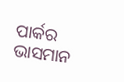ପାର୍କର ଭାସମାନ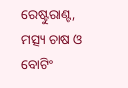ରେଷ୍ଟୁରାଣ୍ଟ, ମତ୍ସ୍ୟ ଚାଷ ଓ ବୋଟିଂ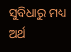ସୁବିଧାରୁ ମଧ୍ୟ ଅର୍ଥ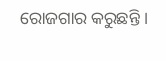ରୋଜଗାର କରୁଛନ୍ତି ।